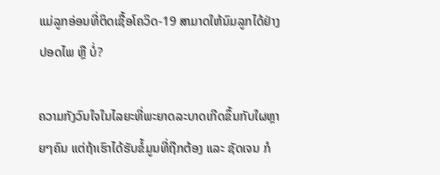ແມ່ລູກອ່ອນທີ່ຕິດເຊື້ອໂຄວິດ-19 ສາມາດໃຫ້ນົມລູກໄດ້ຢ່າງປອດໄພ ຫຼື ບໍ່?

ຄວາມກັງວົນໃຈໃນໄລຍະທີ່ພະຍາດລະບາດເກີດຂຶ້ນກັບໃຜຫຼາຍໆຄົນ ແຕ່ຖ້າເຮົາໄດ້ຮັບຂໍ້ມູນທີ່ຖືກຕ້ອງ ແລະ ຊັດເຈນ ກໍ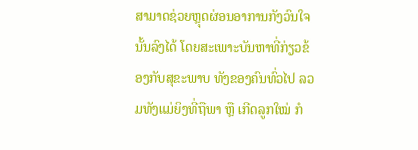ສາມາດຊ່ວຍຫຼຸດຜ່ອນອາການກັງວົນໃຈນັ້ນລົງໄດ້ ໂດຍສະເພາະບັນຫາທີ່ກ່ຽວຂ້ອງກັບສຸຂະພາບ ທັງຂອງຄົນທົ່ວໄປ ລວມທັງແມ່ຍິງທີ່ຖືພາ ຫຼື ເກີດລູກໃໝ່ ກໍ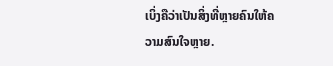ເບິ່ງຄືວ່າເປັນສິ່ງທີ່ຫຼາຍຄົນໃຫ້ຄວາມສົນໃຈຫຼາຍ.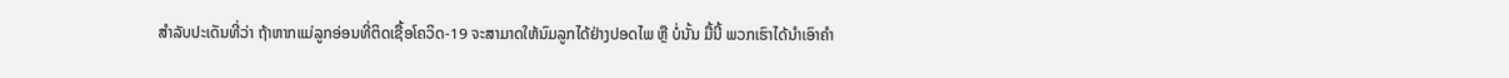ສຳລັບປະເດັນທີ່ວ່າ ຖ້າຫາກແມ່ລູກອ່ອນທີ່ຕິດເຊື້ອໂຄວິດ-19 ຈະສາມາດໃຫ້ນົມລູກໄດ້ຢ່າງປອດໄພ ຫຼື ບໍ່ນັ້ນ ມື້ນີ້ ພວກເຮົາໄດ້ນຳເອົາຄຳ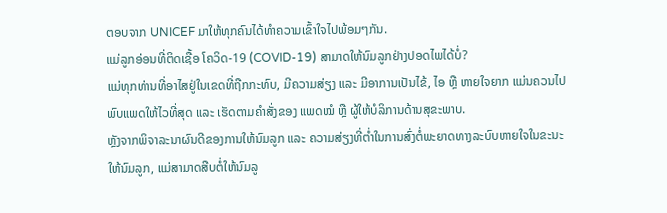ຕອບຈາກ UNICEF ມາໃຫ້ທຸກຄົນໄດ້ທຳຄວາມເຂົ້າໃຈໄປພ້ອມໆກັນ.
ແມ່ລູກອ່ອນທີ່ຕິດເຊື້ອ ໂຄວິດ-19 (COVID-19) ສາມາດໃຫ້ນົມລູກຢ່າງປອດໄພໄດ້ບໍ່?
ແມ່ທຸກທ່ານທີ່ອາໄສຢູ່ໃນເຂດທີ່ຖືກກະທົບ, ມີຄວາມສ່ຽງ ແລະ ມີອາການເປັນໄຂ້, ໄອ ຫຼື ຫາຍໃຈຍາກ ແມ່ນຄວນໄປພົບແພດໃຫ້ໄວທີ່ສຸດ ແລະ ເຮັດຕາມຄຳສັ່ງຂອງ ແພດໝໍ ຫຼື ຜູ້ໃຫ້ບໍລິການດ້ານສຸຂະພາບ.
ຫຼັງຈາກພິຈາລະນາຜົນດີຂອງການໃຫ້ນົມລູກ ແລະ ຄວາມສ່ຽງທີ່ຕໍ່າໃນການສົ່ງຕໍ່ພະຍາດທາງລະບົບຫາຍໃຈໃນຂະນະໃຫ້ນົມລູກ, ແມ່ສາມາດສືບຕໍ່ໃຫ້ນົມລູ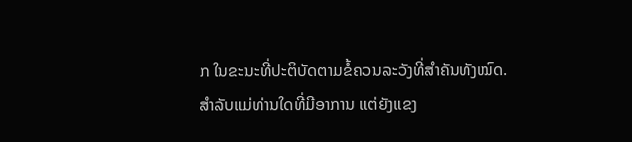ກ ໃນຂະນະທີ່ປະຕິບັດຕາມຂໍ້ຄວນລະວັງທີ່ສຳຄັນທັງໝົດ.
ສຳລັບແມ່ທ່ານໃດທີ່ມີອາການ ແຕ່ຍັງແຂງ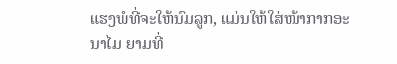ແຮງພໍທີ່ຈະໃຫ້ນົມລູກ, ແມ່ນໃຫ້ໃສ່ໜ້າກາກອະນາໄມ ຍາມທີ່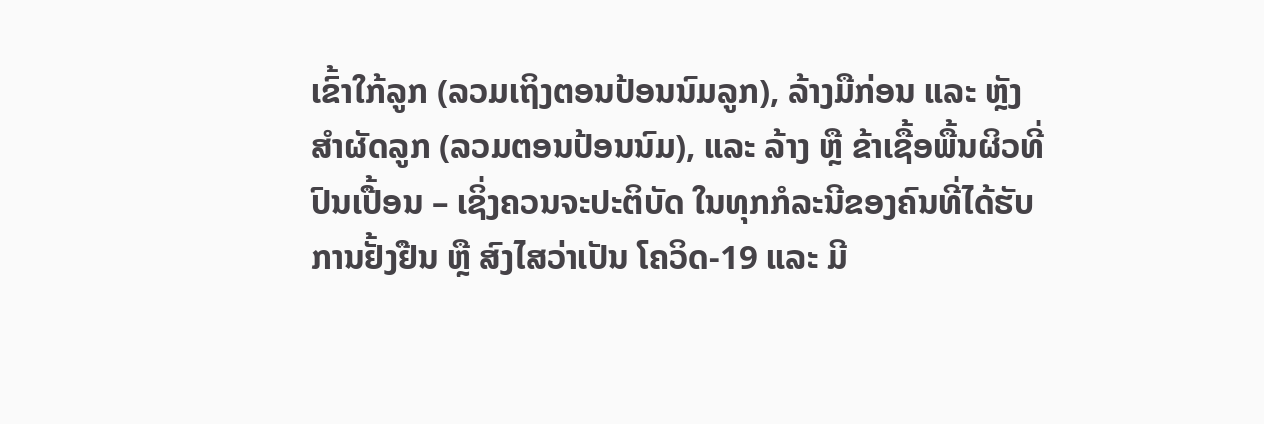ເຂົ້າໃກ້ລູກ (ລວມເຖິງຕອນປ້ອນນົມລູກ), ລ້າງມືກ່ອນ ແລະ ຫຼັງສຳຜັດລູກ (ລວມຕອນປ້ອນນົມ), ແລະ ລ້າງ ຫຼື ຂ້າເຊື້ອພື້ນຜິວທີ່ປົນເປື້ອນ – ເຊິ່ງຄວນຈະປະຕິບັດ ໃນທຸກກໍລະນີຂອງຄົນທີ່ໄດ້ຮັບການຢັ້ງຢືນ ຫຼື ສົງໄສວ່າເປັນ ໂຄວິດ-19 ແລະ ມີ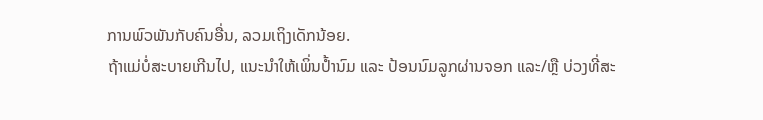ການພົວພັນກັບຄົນອື່ນ, ລວມເຖິງເດັກນ້ອຍ.
ຖ້າແມ່ບໍ່ສະບາຍເກີນໄປ, ແນະນໍາໃຫ້ເພິ່ນປໍ້ານົມ ແລະ ປ້ອນນົມລູກຜ່ານຈອກ ແລະ/ຫຼື ບ່ວງທີ່ສະ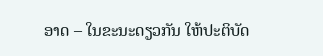ອາດ – ໃນຂະນະດຽວກັນ ໃຫ້ປະຕິບັດ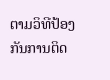ຕາມວິທີປ້ອງກັນການຕິດ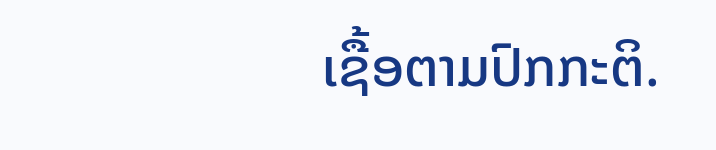ເຊື້ອຕາມປົກກະຕິ.